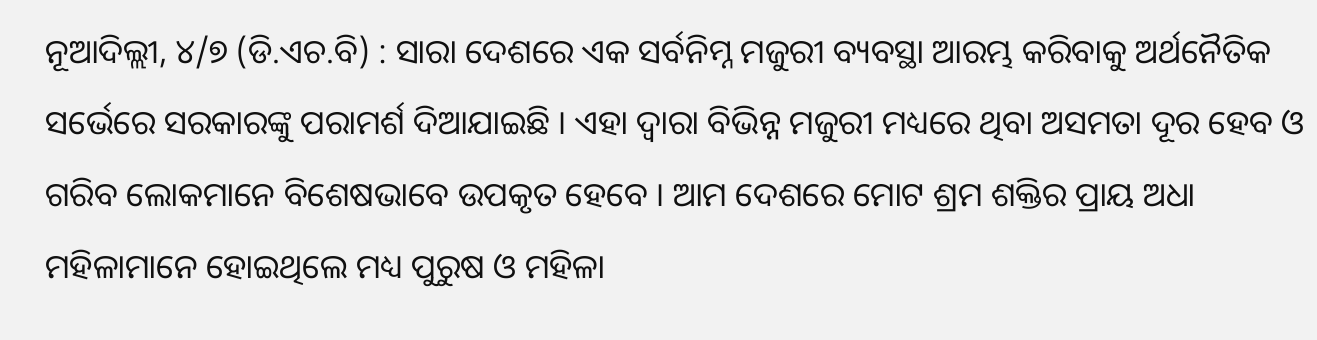ନୂଆଦିଲ୍ଲୀ, ୪/୭ (ଡି.ଏଚ.ବି) : ସାରା ଦେଶରେ ଏକ ସର୍ବନିମ୍ନ ମଜୁରୀ ବ୍ୟବସ୍ଥା ଆରମ୍ଭ କରିବାକୁ ଅର୍ଥନୈତିକ ସର୍ଭେରେ ସରକାରଙ୍କୁ ପରାମର୍ଶ ଦିଆଯାଇଛି । ଏହା ଦ୍ୱାରା ବିଭିନ୍ନ ମଜୁରୀ ମଧ୍ୟରେ ଥିବା ଅସମତା ଦୂର ହେବ ଓ ଗରିବ ଲୋକମାନେ ବିଶେଷଭାବେ ଉପକୃତ ହେବେ । ଆମ ଦେଶରେ ମୋଟ ଶ୍ରମ ଶକ୍ତିର ପ୍ରାୟ ଅଧା ମହିଳାମାନେ ହୋଇଥିଲେ ମଧ୍ୟ ପୁରୁଷ ଓ ମହିଳା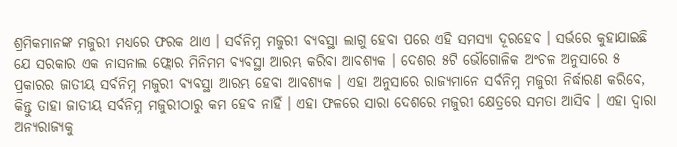ଶ୍ରମିକମାନଙ୍କ ମଜୁରୀ ମଧ୍ୟରେ ଫରକ ଥାଏ । ସର୍ବନିମ୍ନ ମଜୁରୀ ବ୍ୟବସ୍ଥା ଲାଗୁ ହେବା ପରେ ଏହି ସମସ୍ୟା ଦୂରହେବ । ସର୍ଭରେ କୁହାଯାଇଛି ଯେ ସରକାର ଏକ ନାସନାଲ ଫ୍ଲୋର ମିନିମମ ବ୍ୟବସ୍ଥା ଆରମ୍ଭ କରିବା ଆବଶ୍ୟକ । ଦେଶର ୫ଟି ଭୌଗୋଳିକ ଅଂଚଳ ଅନୁସାରେ ୫ ପ୍ରକାରର ଜାତୀୟ ସର୍ବନିମ୍ନ ମଜୁରୀ ବ୍ୟବସ୍ଥା ଆରମ୍ଭ ହେବା ଆବଶ୍ୟକ । ଏହା ଅନୁସାରେ ରାଜ୍ୟମାନେ ସର୍ବନିମ୍ନ ମଜୁରୀ ନିର୍ଦ୍ଧାରଣ କରିବେ, କିନ୍ତୁ ତାହା ଜାତୀୟ ସର୍ବନିମ୍ନ ମଜୁରୀଠାରୁ କମ ହେବ ନାହିଁ । ଏହା ଫଳରେ ସାରା ଦେଶରେ ମଜୁରୀ କ୍ଷେତ୍ରରେ ସମତା ଆସିବ । ଏହା ଦ୍ୱାରା ଅନ୍ୟରାଜ୍ୟକୁ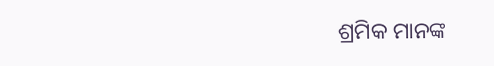ଶ୍ରମିକ ମାନଙ୍କ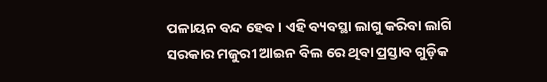ପଳାୟନ ବନ୍ଦ ହେବ । ଏହି ବ୍ୟବସ୍ଥା ଲାଗୁ କରିବା ଲାଗି ସରକାର ମଜୁରୀ ଆଇନ ବିଲ ରେ ଥିବା ପ୍ରସ୍ତାବ ଗୁଡ଼ିକ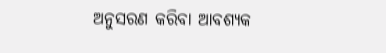ଅନୁସରଣ କରିବା ଆବଶ୍ୟକ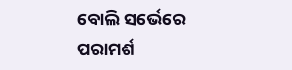ବୋଲି ସର୍ଭେରେ ପରାମର୍ଶ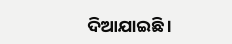ଦିଆଯାଇଛି ।